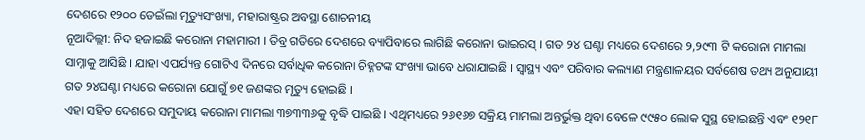ଦେଶରେ ୧୨୦୦ ଡେଇଁଲା ମୃତ୍ୟୁସଂଖ୍ୟା, ମହାରାଷ୍ଟ୍ରର ଅବସ୍ଥା ଶୋଚନୀୟ
ନୂଆଦିଲ୍ଲୀ: ନିଦ ହଜାଇଛି କରୋନା ମହାମାରୀ । ତିବ୍ର ଗତିରେ ଦେଶରେ ବ୍ୟାପିବାରେ ଲାଗିଛି କରୋନା ଭାଇରସ୍ । ଗତ ୨୪ ଘଣ୍ଟା ମଧ୍ୟରେ ଦେଶରେ ୨,୨୯୩ ଟି କରୋନା ମାମଲା ସାମ୍ନାକୁ ଆସିଛି । ଯାହା ଏପର୍ଯ୍ୟନ୍ତ ଗୋଟିଏ ଦିନରେ ସର୍ବାଧିକ କରୋନା ଚିହ୍ନଟଙ୍କ ସଂଖ୍ୟା ଭାବେ ଧରାଯାଇଛି । ସ୍ୱାସ୍ଥ୍ୟ ଏବଂ ପରିବାର କଲ୍ୟାଣ ମନ୍ତ୍ରଣାଳୟର ସର୍ବଶେଷ ତଥ୍ୟ ଅନୁଯାୟୀ ଗତ ୨୪ଘଣ୍ଟା ମଧ୍ୟରେ କରୋନା ଯୋଗୁଁ ୭୧ ଜଣଙ୍କର ମୃତ୍ୟୁ ହୋଇଛି ।
ଏହା ସହିତ ଦେଶରେ ସମୁଦାୟ କରୋନା ମାମଲା ୩୭୩୩୬କୁ ବୃଦ୍ଧି ପାଇଛି । ଏଥିମଧ୍ୟରେ ୨୬୧୬୭ ସକ୍ରିୟ ମାମଲା ଅନ୍ତର୍ଭୁକ୍ତ ଥିବା ବେଳେ ୯୯୫୦ ଲୋକ ସୁସ୍ଥ ହୋଇଛନ୍ତି ଏବଂ ୧୨୧୮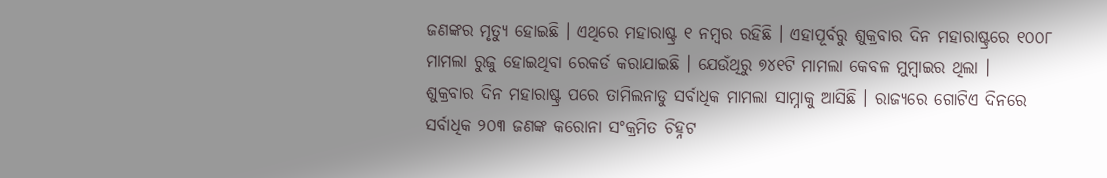ଜଣଙ୍କର ମୃତ୍ୟୁ ହୋଇଛି । ଏଥିରେ ମହାରାଷ୍ଟ୍ର ୧ ନମ୍ବର ରହିଛି । ଏହାପୂର୍ବରୁ ଶୁକ୍ରବାର ଦିନ ମହାରାଷ୍ଟ୍ରରେ ୧୦୦୮ ମାମଲା ରୁଜୁ ହୋଇଥିବା ରେକର୍ଡ କରାଯାଇଛି । ଯେଉଁଥିରୁ ୭୪୧ଟି ମାମଲା କେବଳ ମୁମ୍ବାଇର ଥିଲା ।
ଶୁକ୍ରବାର ଦିନ ମହାରାଷ୍ଟ୍ର ପରେ ତାମିଲନାଡୁ ସର୍ବାଧିକ ମାମଲା ସାମ୍ନାକୁ ଆସିଛି । ରାଜ୍ୟରେ ଗୋଟିଏ ଦିନରେ ସର୍ବାଧିକ ୨୦୩ ଜଣଙ୍କ କରୋନା ସଂକ୍ରମିତ ଚିହ୍ନଟ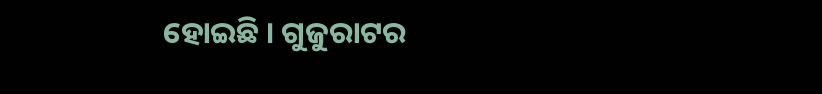ହୋଇଛି । ଗୁଜୁରାଟର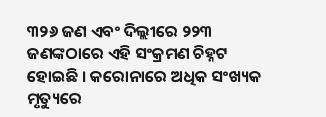୩୨୬ ଜଣ ଏବଂ ଦିଲ୍ଲୀରେ ୨୨୩ ଜଣଙ୍କଠାରେ ଏହି ସଂକ୍ରମଣ ଚିହ୍ନଟ ହୋଇଛି । କରୋନାରେ ଅଧିକ ସଂଖ୍ୟକ ମୃତ୍ୟୁରେ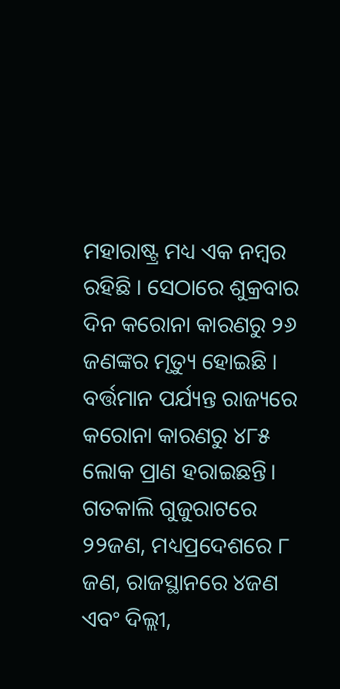ମହାରାଷ୍ଟ୍ର ମଧ୍ୟ ଏକ ନମ୍ବର ରହିଛି । ସେଠାରେ ଶୁକ୍ରବାର ଦିନ କରୋନା କାରଣରୁ ୨୬ ଜଣଙ୍କର ମୃତ୍ୟୁ ହୋଇଛି । ବର୍ତ୍ତମାନ ପର୍ଯ୍ୟନ୍ତ ରାଜ୍ୟରେ କରୋନା କାରଣରୁ ୪୮୫ ଲୋକ ପ୍ରାଣ ହରାଇଛନ୍ତି। ଗତକାଲି ଗୁଜୁରାଟରେ ୨୨ଜଣ, ମଧ୍ୟପ୍ରଦେଶରେ ୮ ଜଣ, ରାଜସ୍ଥାନରେ ୪ଜଣ ଏବଂ ଦିଲ୍ଲୀ,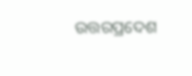ଉତ୍ତରପ୍ରଦେଶ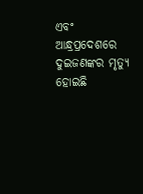ଏବଂ ଆନ୍ଧ୍ରପ୍ରଦେଶରେ ଦୁଇଜଣଙ୍କର ମୃତ୍ୟୁ ହୋଇଛି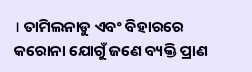। ତାମିଲନାଡୁ ଏବଂ ବିହାରରେ କରୋନା ଯୋଗୁଁ ଜଣେ ବ୍ୟକ୍ତି ପ୍ରାଣ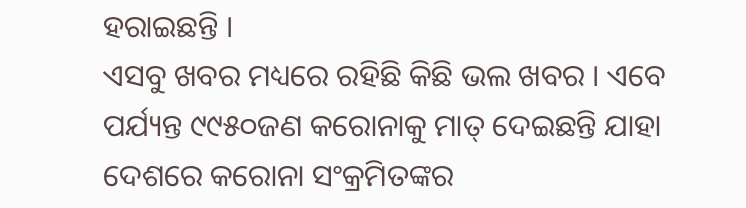ହରାଇଛନ୍ତି ।
ଏସବୁ ଖବର ମଧ୍ୟରେ ରହିଛି କିଛି ଭଲ ଖବର । ଏବେ ପର୍ଯ୍ୟନ୍ତ ୯୯୫୦ଜଣ କରୋନାକୁ ମାତ୍ ଦେଇଛନ୍ତି ଯାହା ଦେଶରେ କରୋନା ସଂକ୍ରମିତଙ୍କର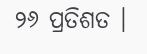୨୬ ପ୍ରତିଶତ ।